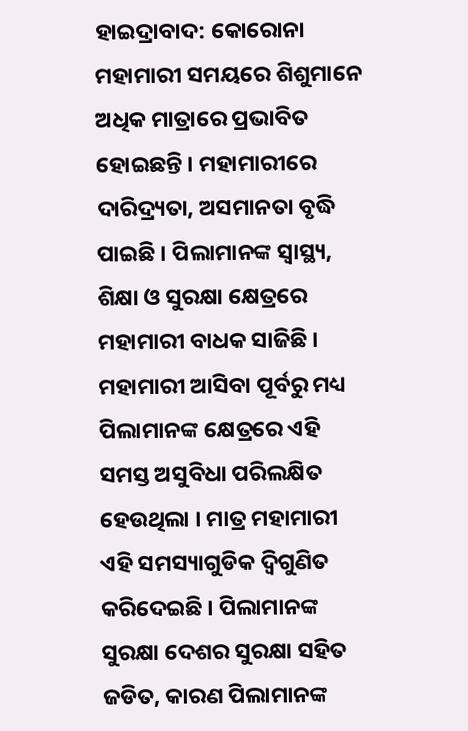ହାଇଦ୍ରାବାଦ: କୋରୋନା ମହାମାରୀ ସମୟରେ ଶିଶୁମାନେ ଅଧିକ ମାତ୍ରାରେ ପ୍ରଭାବିତ ହୋଇଛନ୍ତି । ମହାମାରୀରେ ଦାରିଦ୍ର୍ୟତା, ଅସମାନତା ବୃଦ୍ଧି ପାଇଛି । ପିଲାମାନଙ୍କ ସ୍ବାସ୍ଥ୍ୟ, ଶିକ୍ଷା ଓ ସୁରକ୍ଷା କ୍ଷେତ୍ରରେ ମହାମାରୀ ବାଧକ ସାଜିଛି । ମହାମାରୀ ଆସିବା ପୂର୍ବରୁ ମଧ୍ୟ ପିଲାମାନଙ୍କ କ୍ଷେତ୍ରରେ ଏହି ସମସ୍ତ ଅସୁବିଧା ପରିଲକ୍ଷିତ ହେଉଥିଲା । ମାତ୍ର ମହାମାରୀ ଏହି ସମସ୍ୟାଗୁଡିକ ଦ୍ବିଗୁଣିତ କରିଦେଇଛି । ପିଲାମାନଙ୍କ ସୁରକ୍ଷା ଦେଶର ସୁରକ୍ଷା ସହିତ ଜଡିତ, କାରଣ ପିଲାମାନଙ୍କ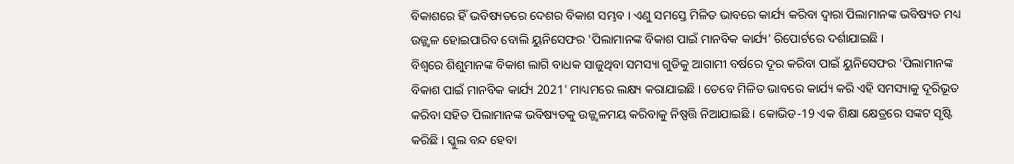ବିକାଶରେ ହିଁ ଭବିଷ୍ୟତରେ ଦେଶର ବିକାଶ ସମ୍ଭବ । ଏଣୁ ସମସ୍ତେ ମିଳିତ ଭାବରେ କାର୍ଯ୍ୟ କରିବା ଦ୍ବାରା ପିଲାମାନଙ୍କ ଭବିଷ୍ୟତ ମଧ୍ୟ ଉଜ୍ଜ୍ବଳ ହୋଇପାରିବ ବୋଲି ୟୁନିସେଫର 'ପିଲାମାନଙ୍କ ବିକାଶ ପାଇଁ ମାନବିକ କାର୍ଯ୍ୟ' ରିପୋର୍ଟରେ ଦର୍ଶାଯାଇଛି ।
ବିଶ୍ବରେ ଶିଶୁମାନଙ୍କ ବିକାଶ ଲାଗି ବାଧକ ସାଜୁଥିବା ସମସ୍ୟା ଗୁଡିକୁ ଆଗାମୀ ବର୍ଷରେ ଦୂର କରିବା ପାଇଁ ୟୁନିସେଫର 'ପିଲାମାନଙ୍କ ବିକାଶ ପାଇଁ ମାନବିକ କାର୍ଯ୍ୟ 2021' ମାଧ୍ୟମରେ ଲକ୍ଷ୍ୟ କରାଯାଇଛି । ତେବେ ମିଳିତ ଭାବରେ କାର୍ଯ୍ୟ କରି ଏହି ସମସ୍ୟାକୁ ଦୂରିଭୂତ କରିବା ସହିତ ପିଲାମାନଙ୍କ ଭବିଷ୍ୟତକୁ ଉଜ୍ଜ୍ବଳମୟ କରିବାକୁ ନିଷ୍ପତ୍ତି ନିଆଯାଇଛି । କୋଭିଡ-19 ଏକ ଶିକ୍ଷା କ୍ଷେତ୍ରରେ ସଙ୍କଟ ସୃଷ୍ଟି କରିଛି । ସ୍କୁଲ ବନ୍ଦ ହେବା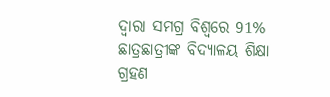ଦ୍ବାରା ସମଗ୍ର ବିଶ୍ବରେ 91% ଛାତ୍ରଛାତ୍ରୀଙ୍କ ବିଦ୍ୟାଳୟ ଶିକ୍ଷା ଗ୍ରହଣ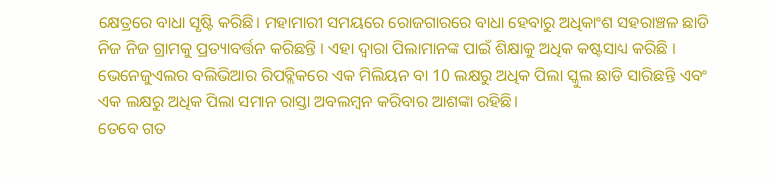କ୍ଷେତ୍ରରେ ବାଧା ସୃଷ୍ଟି କରିଛି। ମହାମାରୀ ସମୟରେ ରୋଜଗାରରେ ବାଧା ହେବାରୁ ଅଧିକାଂଶ ସହରାଞ୍ଚଳ ଛାଡି ନିଜ ନିଜ ଗ୍ରାମକୁ ପ୍ରତ୍ୟାବର୍ତ୍ତନ କରିଛନ୍ତି । ଏହା ଦ୍ବାରା ପିଲାମାନଙ୍କ ପାଇଁ ଶିକ୍ଷାକୁ ଅଧିକ କଷ୍ଟସାଧ୍ୟ କରିଛି । ଭେନେଜୁଏଲର ବଲିଭିଆର ରିପବ୍ଲିକରେ ଏକ ମିଲିୟନ ବା 10 ଲକ୍ଷରୁ ଅଧିକ ପିଲା ସ୍କୁଲ ଛାଡି ସାରିଛନ୍ତି ଏବଂ ଏକ ଲକ୍ଷରୁ ଅଧିକ ପିଲା ସମାନ ରାସ୍ତା ଅବଲମ୍ବନ କରିବାର ଆଶଙ୍କା ରହିଛି।
ତେବେ ଗତ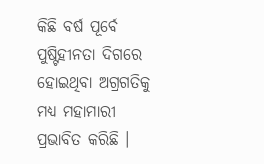କିଛି ବର୍ଷ ପୂର୍ବେ ପୁଷ୍ଟିହୀନତା ଦିଗରେ ହୋଇଥିବା ଅଗ୍ରଗତିକୁ ମଧ୍ୟ ମହାମାରୀ ପ୍ରଭାବିତ କରିଛି ।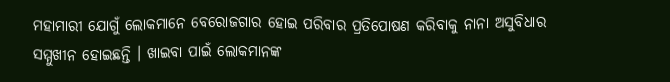ମହାମାରୀ ଯୋଗୁଁ ଲୋକମାନେ ବେରୋଜଗାର ହୋଇ ପରିବାର ପ୍ରତିପୋଷଣ କରିବାକୁ ନାନା ଅସୁବିଧାର ସମ୍ମୁଖୀନ ହୋଇଛନ୍ତି । ଖାଇବା ପାଇଁ ଲୋକମାନଙ୍କ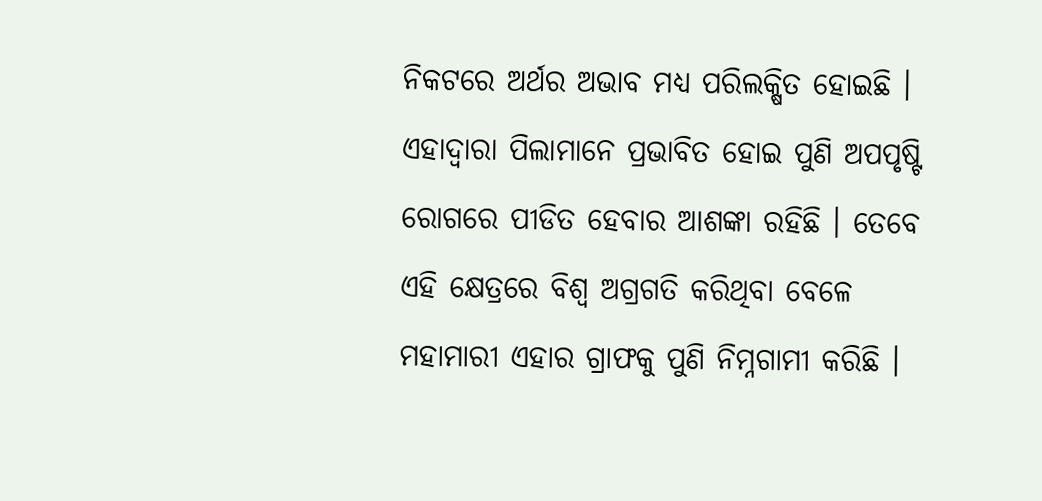ନିକଟରେ ଅର୍ଥର ଅଭାବ ମଧ୍ୟ ପରିଲକ୍ଷିତ ହୋଇଛି । ଏହାଦ୍ବାରା ପିଲାମାନେ ପ୍ରଭାବିତ ହୋଇ ପୁଣି ଅପପୃଷ୍ଟି ରୋଗରେ ପୀଡିତ ହେବାର ଆଶଙ୍କା ରହିଛି । ତେବେ ଏହି କ୍ଷେତ୍ରରେ ବିଶ୍ବ ଅଗ୍ରଗତି କରିଥିବା ବେଳେ ମହାମାରୀ ଏହାର ଗ୍ରାଫକୁ ପୁଣି ନିମ୍ନଗାମୀ କରିଛି ।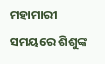ମହାମାରୀ ସମୟରେ ଶିଶୁଙ୍କ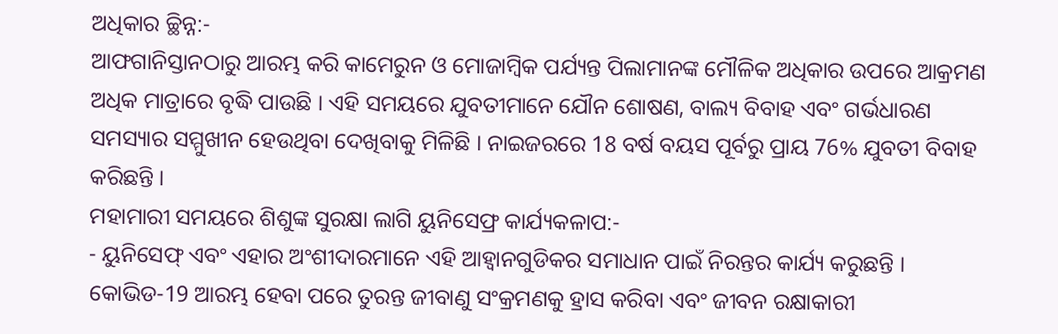ଅଧିକାର ଚ୍ଛିନ୍ନ:-
ଆଫଗାନିସ୍ତାନଠାରୁ ଆରମ୍ଭ କରି କାମେରୁନ ଓ ମୋଜାମ୍ବିକ ପର୍ଯ୍ୟନ୍ତ ପିଲାମାନଙ୍କ ମୌଳିକ ଅଧିକାର ଉପରେ ଆକ୍ରମଣ ଅଧିକ ମାତ୍ରାରେ ବୃଦ୍ଧି ପାଉଛି । ଏହି ସମୟରେ ଯୁବତୀମାନେ ଯୌନ ଶୋଷଣ, ବାଲ୍ୟ ବିବାହ ଏବଂ ଗର୍ଭଧାରଣ ସମସ୍ୟାର ସମ୍ମୁଖୀନ ହେଉଥିବା ଦେଖିବାକୁ ମିଳିଛି । ନାଇଜରରେ 18 ବର୍ଷ ବୟସ ପୂର୍ବରୁ ପ୍ରାୟ 76% ଯୁବତୀ ବିବାହ କରିଛନ୍ତି ।
ମହାମାରୀ ସମୟରେ ଶିଶୁଙ୍କ ସୁରକ୍ଷା ଲାଗି ୟୁନିସେଫ୍ର କାର୍ଯ୍ୟକଳାପ:-
- ୟୁନିସେଫ୍ ଏବଂ ଏହାର ଅଂଶୀଦାରମାନେ ଏହି ଆହ୍ବାନଗୁଡିକର ସମାଧାନ ପାଇଁ ନିରନ୍ତର କାର୍ଯ୍ୟ କରୁଛନ୍ତି । କୋଭିଡ-19 ଆରମ୍ଭ ହେବା ପରେ ତୁରନ୍ତ ଜୀବାଣୁ ସଂକ୍ରମଣକୁ ହ୍ରାସ କରିବା ଏବଂ ଜୀବନ ରକ୍ଷାକାରୀ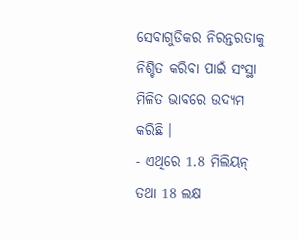ସେବାଗୁଡିକର ନିରନ୍ତରତାକୁ ନିଶ୍ଚିତ କରିବା ପାଇଁ ସଂସ୍ଥା ମିଳିତ ଭାବରେ ଉଦ୍ୟମ କରିଛି ।
- ଏଥିରେ 1.8 ମିଲିୟନ୍ ତଥା 18 ଲକ୍ଷ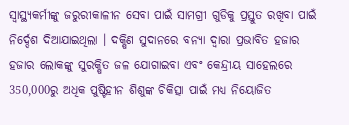ସ୍ବାସ୍ଥ୍ୟକର୍ମୀଙ୍କୁ ଜରୁରୀକାଳୀନ ସେବା ପାଇଁ ସାମଗ୍ରୀ ଗୁଡିକୁ ପ୍ରସ୍ତୁତ ରଖିବା ପାଇଁ ନିର୍ଦ୍ଦେଶ ଦିଆଯାଇଥିଲା । ଦକ୍ଷିଣ ସୁଦାନରେ ବନ୍ୟା ଦ୍ବାରା ପ୍ରଭାବିତ ହଜାର ହଜାର ଲୋକଙ୍କୁ ସୁରକ୍ଷିତ ଜଳ ଯୋଗାଇବା ଏବଂ କେନ୍ଦ୍ରୀୟ ସାହେଲରେ 350,000ରୁ ଅଧିକ ପୁଷ୍ଟିହୀନ ଶିଶୁଙ୍କ ଚିକିତ୍ସା ପାଇଁ ମଧ୍ୟ ନିୟୋଜିତ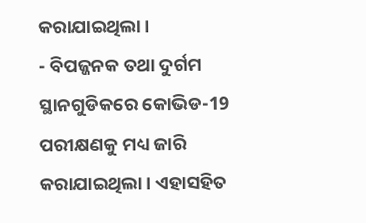କରାଯାଇଥିଲା ।
- ବିପଜ୍ଜନକ ତଥା ଦୁର୍ଗମ ସ୍ଥାନଗୁଡିକରେ କୋଭିଡ-19 ପରୀକ୍ଷଣକୁ ମଧ୍ୟ ଜାରି କରାଯାଇଥିଲା । ଏହାସହିତ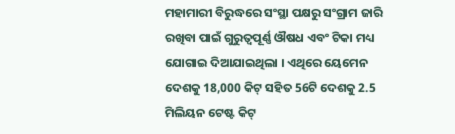ମହାମାରୀ ବିରୁଦ୍ଧରେ ସଂସ୍ଥା ପକ୍ଷରୁ ସଂଗ୍ରାମ ଜାରି ରଖିବା ପାଇଁ ଗୁରୁତ୍ବପୂର୍ଣ୍ଣ ଔଷଧ ଏବଂ ଟିକା ମଧ୍ୟ ଯୋଗାଇ ଦିଆଯାଇଥିଲା । ଏଥିରେ ୟେମେନ ଦେଶକୁ 18,000 କିଟ୍ ସହିତ 56ଟି ଦେଶକୁ 2.5 ମିଲିୟନ ଟେଷ୍ଟ କିଟ୍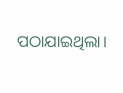ପଠାଯାଇଥିଲା।